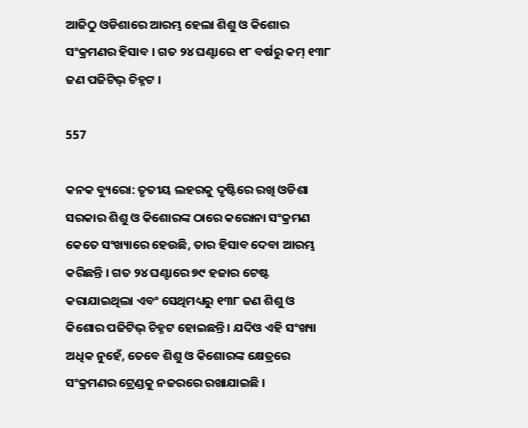ଆଜିଠୁ ଓଡିଶାରେ ଆରମ୍ଭ ହେଲା ଶିଶୁ ଓ କିଶୋର ସଂକ୍ରମଣର ହିସାବ । ଗତ ୨୪ ଘଣ୍ଟାରେ ୧୮ ବର୍ଷରୁ କମ୍ ୧୩୮ ଜଣ ପଜିଟିଭ୍ ଚିହ୍ନଟ ।

557

କନକ ବ୍ୟୁରୋ: ତୃତୀୟ ଲହରକୁ ଦୃଷ୍ଟିରେ ରଖି ଓଡିଶା ସରକାର ଶିଶୁ ଓ କିଶୋରଙ୍କ ଠାରେ କରୋନା ସଂକ୍ରମଣ କେତେ ସଂଖ୍ୟାରେ ହେଉଛି, ତାର ହିସାବ ଦେବା ଆରମ୍ଭ କରିଛନ୍ତି । ଗତ ୨୪ ଘଣ୍ଟାରେ ୭୯ ହଜାର ଟେଷ୍ଟ କରାଯାଇଥିଲା ଏବଂ ସେଥିମଧ୍ୟରୁ ୧୩୮ ଜଣ ଶିଶୁ ଓ କିଶୋର ପଜିଟିଭ୍ ଚିହ୍ନଟ ହୋଇଛନ୍ତି । ଯଦିଓ ଏହି ସଂଖ୍ୟା ଅଧିକ ନୁହେଁ, ତେବେ ଶିଶୁ ଓ କିଶୋରଙ୍କ କ୍ଷେତ୍ରରେ ସଂକ୍ରମଣର ଟ୍ରେଣ୍ଡକୁ ନଜରରେ ରଖାଯାଇଛି ।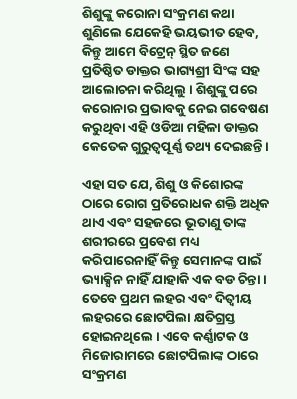ଶିଶୁଙ୍କୁ କରୋନା ସଂକ୍ରମଣ କଥା ଶୁଣିଲେ ଯେକେହି ଭୟଭୀତ ହେବ, କିନ୍ତୁ ଆମେ ବିଟ୍ରେନ୍ ସ୍ଥିତ ଜଣେ ପ୍ରତିଷ୍ଠିତ ଡାକ୍ତର ଭାଗ୍ୟଶ୍ରୀ ସିଂଙ୍କ ସହ ଆଲୋଚନା କରିଥିଲୁ । ଶିଶୁଙ୍କୁ ପରେ କରୋନାର ପ୍ରଭାବକୁ ନେଇ ଗବେଷଣ କରୁଥିବା ଏହି ଓଡିଆ ମହିଳା ଡାକ୍ତର କେତେକ ଗୁରୁତ୍ୱପୂର୍ଣ୍ଣ ତଥ୍ୟ ଦେଇଛନ୍ତି ।

ଏହା ସତ ଯେ, ଶିଶୁ ଓ କିଶୋରଙ୍କ ଠାରେ ରୋଗ ପ୍ରତିରୋଧକ ଶକ୍ତି ଅଧିକ ଥାଏ ଏବଂ ସହଜରେ ଭୂତାଣୁ ତାଙ୍କ ଶରୀରରେ ପ୍ରବେଶ ମଧ୍ୟ କରିପାରେନାହିଁ କିନ୍ତୁ ସେମାନଙ୍କ ପାଇଁ ଭ୍ୟାକ୍ସିନ ନାହିଁ ଯାହାକି ଏକ ବଡ ଚିନ୍ତା । ତେବେ ପ୍ରଥମ ଲହର ଏବଂ ଦିତ୍ୱୀୟ ଲହରରେ ଛୋଟପିଲା କ୍ଷତିଗ୍ରସ୍ତ ହୋଇନଥିଲେ । ଏବେ କର୍ଣ୍ଣାଟକ ଓ ମିଜୋରାମରେ ଛୋଟପିଲାଙ୍କ ଠାରେ ସଂକ୍ରମଣ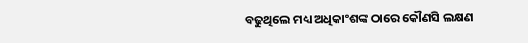ବଢୁଥିଲେ ମଧ୍ୟ ଅଧିକାଂଶଙ୍କ ଠାରେ କୌଣସି ଲକ୍ଷଣ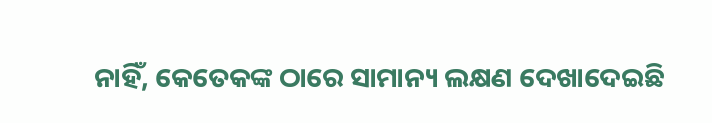ନାହିଁ, କେତେକଙ୍କ ଠାରେ ସାମାନ୍ୟ ଲକ୍ଷଣ ଦେଖାଦେଇଛି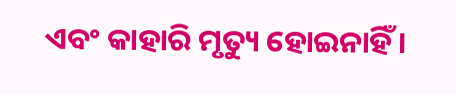ଏବଂ କାହାରି ମୃତ୍ୟୁ ହୋଇନାହିଁ ।